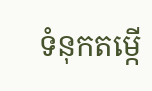ទំនុកតម្កើ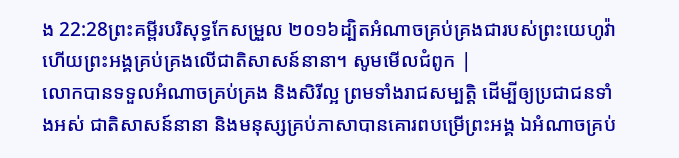ង 22:28ព្រះគម្ពីរបរិសុទ្ធកែសម្រួល ២០១៦ដ្បិតអំណាចគ្រប់គ្រងជារបស់ព្រះយេហូវ៉ា ហើយព្រះអង្គគ្រប់គ្រងលើជាតិសាសន៍នានា។ សូមមើលជំពូក |
លោកបានទទួលអំណាចគ្រប់គ្រង និងសិរីល្អ ព្រមទាំងរាជសម្បត្តិ ដើម្បីឲ្យប្រជាជនទាំងអស់ ជាតិសាសន៍នានា និងមនុស្សគ្រប់ភាសាបានគោរពបម្រើព្រះអង្គ ឯអំណាចគ្រប់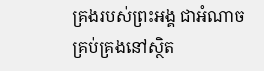គ្រងរបស់ព្រះអង្គ ជាអំណាចគ្រប់គ្រងនៅស្ថិត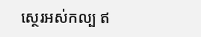ស្ថេរអស់កល្ប ឥ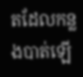តដែលកន្លងបាត់ឡើ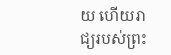យ ហើយរាជ្យរបស់ព្រះ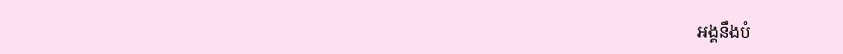អង្គនឹងបំ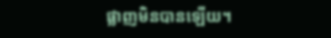ផ្លាញមិនបានឡើយ។